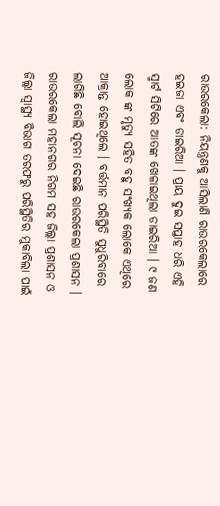ରାଉରକେଲା: ନିୟନ୍ତ୍ରଣକୁ ଆସିଲାଣି ରାଉରକେଲାରେ ହଇଜା ଏବଂ ଡାଇରିଆ । ପ୍ରାୟ ଦୁଇ ସପ୍ତାହ ଧରି ଏହି ସ୍ମାର୍ଟ ସିଟିରେ ଆତଙ୍କ ଖେଳାଇଥିଲା ଡାଇରିଆ । ୯ ଜଣ ଲୋକ ଙ୍କ ମୃତ୍ୟୁ ସହିତ ବହୁ ସଂଖ୍ୟକ ଲୋକେ ଏଥିରେ ଆକ୍ରାନ୍ତ ହୋଇଥିଲେ । ବର୍ତ୍ତମାନ ପରିସ୍ଥିତି ସୁଧୁରିବାରେ ଲାଗିଛି ବୋଲି ସୂଚନା ଦେଇଛି ରାଉରକେଲା ପ୍ରଶାସନ । ରାଉରକେଲା ମହାନଗର ନିଗମ ସହ ଜିଲ୍ଲା ପ୍ରଶାସନ ଓ ଜିଲ୍ଲା ସ୍ୱାସ୍ଥ୍ୟ ବିଭାଗ ତରଫରୁ ପରିସ୍ଥିତିର ମୁକାବିଲା ପାଇଁ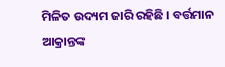ମିଳିତ ଉଦ୍ୟମ ଜାରି ରହିଛି । ବର୍ତ୍ତମାନ ଆକ୍ରାନ୍ତଙ୍କ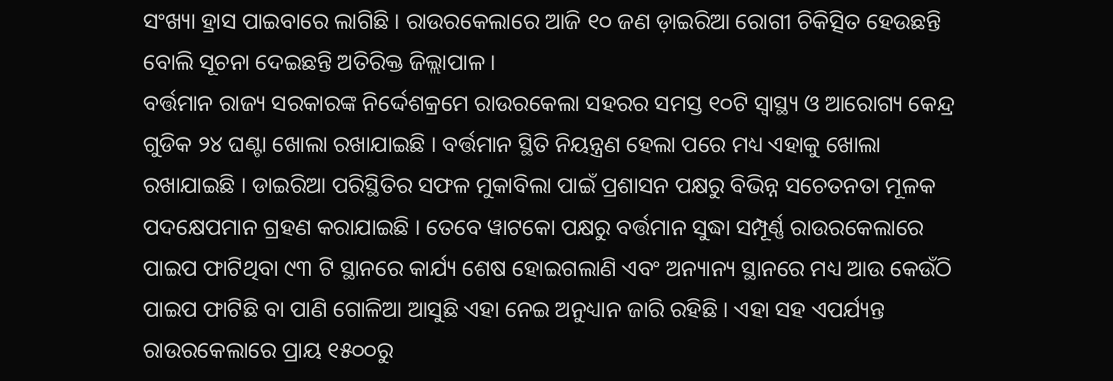ସଂଖ୍ୟା ହ୍ରାସ ପାଇବାରେ ଲାଗିଛି । ରାଉରକେଲାରେ ଆଜି ୧୦ ଜଣ ଡ଼ାଇରିଆ ରୋଗୀ ଚିକିତ୍ସିତ ହେଉଛନ୍ତି ବୋଲି ସୂଚନା ଦେଇଛନ୍ତି ଅତିରିକ୍ତ ଜିଲ୍ଲାପାଳ ।
ବର୍ତ୍ତମାନ ରାଜ୍ୟ ସରକାରଙ୍କ ନିର୍ଦ୍ଦେଶକ୍ରମେ ରାଉରକେଲା ସହରର ସମସ୍ତ ୧୦ଟି ସ୍ବାସ୍ଥ୍ୟ ଓ ଆରୋଗ୍ୟ କେନ୍ଦ୍ର ଗୁଡିକ ୨୪ ଘଣ୍ଟା ଖୋଲା ରଖାଯାଇଛି । ବର୍ତ୍ତମାନ ସ୍ଥିତି ନିୟନ୍ତ୍ରଣ ହେଲା ପରେ ମଧ୍ୟ ଏହାକୁ ଖୋଲା ରଖାଯାଇଛି । ଡାଇରିଆ ପରିସ୍ଥିତିର ସଫଳ ମୁକାବିଲା ପାଇଁ ପ୍ରଶାସନ ପକ୍ଷରୁ ବିଭିନ୍ନ ସଚେତନତା ମୂଳକ ପଦକ୍ଷେପମାନ ଗ୍ରହଣ କରାଯାଇଛି । ତେବେ ୱାଟକୋ ପକ୍ଷରୁ ବର୍ତ୍ତମାନ ସୁଦ୍ଧା ସମ୍ପୂର୍ଣ୍ଣ ରାଉରକେଲାରେ ପାଇପ ଫାଟିଥିବା ୯୩ ଟି ସ୍ଥାନରେ କାର୍ଯ୍ୟ ଶେଷ ହୋଇଗଲାଣି ଏବଂ ଅନ୍ୟାନ୍ୟ ସ୍ଥାନରେ ମଧ୍ୟ ଆଉ କେଉଁଠି ପାଇପ ଫାଟିଛି ବା ପାଣି ଗୋଳିଆ ଆସୁଛି ଏହା ନେଇ ଅନୁଧ୍ୟାନ ଜାରି ରହିଛି । ଏହା ସହ ଏପର୍ଯ୍ୟନ୍ତ ରାଉରକେଲାରେ ପ୍ରାୟ ୧୫୦୦ରୁ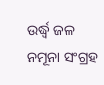ଉର୍ଦ୍ଧ୍ବ ଜଳ ନମୂନା ସଂଗ୍ରହ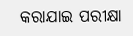କରାଯାଇ ପରୀକ୍ଷା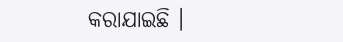କରାଯାଇଛି ।